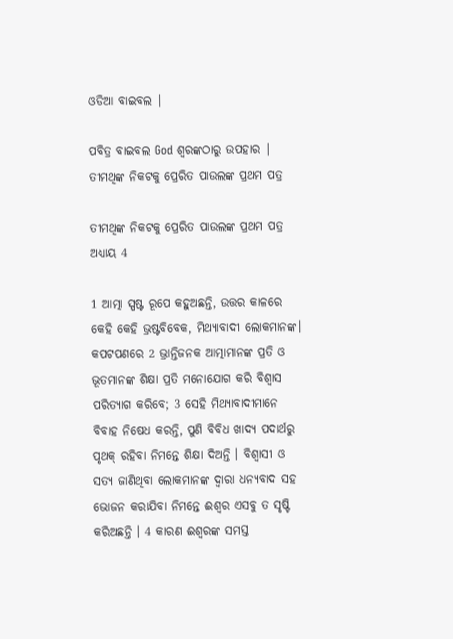ଓଡିଆ ବାଇବଲ |

ପବିତ୍ର ବାଇବଲ God ଶ୍ବରଙ୍କଠାରୁ ଉପହାର |
ତୀମଥିଙ୍କ ନିକଟକୁ ପ୍ରେରିତ ପାଉଲଙ୍କ ପ୍ରଥମ ପତ୍ର

ତୀମଥିଙ୍କ ନିକଟକୁ ପ୍ରେରିତ ପାଉଲଙ୍କ ପ୍ରଥମ ପତ୍ର ଅଧ୍ୟାୟ 4

1 ଆତ୍ମା ସ୍ପଷ୍ଟ ରୂପେ କହୁଅଛନ୍ତି, ଉତ୍ତର କାଳରେ କେହି କେହି ଭ୍ରଷ୍ଟବିବେକ, ମିଥ୍ୟାବାଦୀ ଲୋକମାନଙ୍କ। କପଟପଣରେ 2 ଭ୍ରାନ୍ତିଜନକ ଆତ୍ମାମାନଙ୍କ ପ୍ରତି ଓ ଭୂତମାନଙ୍କ ଶିକ୍ଷା ପ୍ରତି ମନୋଯୋଗ କରି ବିଶ୍ଵାସ ପରିତ୍ୟାଗ କରିବେ; 3 ସେହି ମିଥ୍ୟାବାଦୀମାନେ ବିବାହ ନିଷେଧ କରନ୍ତି, ପୁଣି ବିବିଧ ଖାଦ୍ୟ ପଦାର୍ଥରୁ ପୃଥକ୍ ରହିବା ନିମନ୍ତେ ଶିକ୍ଷା ଦିଅନ୍ତି । ବିଶ୍ଵାସୀ ଓ ସତ୍ୟ ଜାଣିଥିବା ଲୋକମାନଙ୍କ ଦ୍ଵାରା ଧନ୍ୟବାଦ ସହ ଭୋଜନ କରାଯିବା ନିମନ୍ତେ ଈଶ୍ଵର ଏସବୁ ତ ସୃଷ୍ଟି କରିଅଛନ୍ତି । 4 କାରଣ ଈଶ୍ଵରଙ୍କ ସମସ୍ତ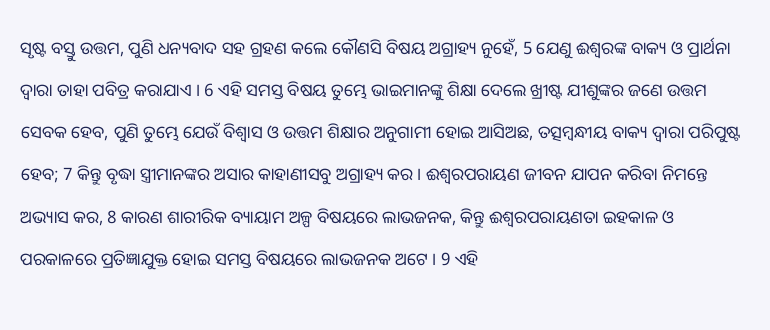ସୃଷ୍ଟ ବସ୍ତୁ ଉତ୍ତମ, ପୁଣି ଧନ୍ୟବାଦ ସହ ଗ୍ରହଣ କଲେ କୌଣସି ବିଷୟ ଅଗ୍ରାହ୍ୟ ନୁହେଁ, 5 ଯେଣୁ ଈଶ୍ଵରଙ୍କ ବାକ୍ୟ ଓ ପ୍ରାର୍ଥନା ଦ୍ଵାରା ତାହା ପବିତ୍ର କରାଯାଏ । 6 ଏହି ସମସ୍ତ ବିଷୟ ତୁମ୍ଭେ ଭାଇମାନଙ୍କୁ ଶିକ୍ଷା ଦେଲେ ଖ୍ରୀଷ୍ଟ ଯୀଶୁଙ୍କର ଜଣେ ଉତ୍ତମ ସେବକ ହେବ, ପୁଣି ତୁମ୍ଭେ ଯେଉଁ ବିଶ୍ଵାସ ଓ ଉତ୍ତମ ଶିକ୍ଷାର ଅନୁଗାମୀ ହୋଇ ଆସିଅଛ, ତତ୍ସମ୍ଵନ୍ଧୀୟ ବାକ୍ୟ ଦ୍ଵାରା ପରିପୁଷ୍ଟ ହେବ; 7 କିନ୍ତୁ ବୃଦ୍ଧା ସ୍ତ୍ରୀମାନଙ୍କର ଅସାର କାହାଣୀସବୁ ଅଗ୍ରାହ୍ୟ କର । ଈଶ୍ଵରପରାୟଣ ଜୀବନ ଯାପନ କରିବା ନିମନ୍ତେ ଅଭ୍ୟାସ କର, 8 କାରଣ ଶାରୀରିକ ବ୍ୟାୟାମ ଅଳ୍ପ ବିଷୟରେ ଲାଭଜନକ, କିନ୍ତୁ ଈଶ୍ଵରପରାୟଣତା ଇହକାଳ ଓ ପରକାଳରେ ପ୍ରତିଜ୍ଞାଯୁକ୍ତ ହୋଇ ସମସ୍ତ ବିଷୟରେ ଲାଭଜନକ ଅଟେ । 9 ଏହି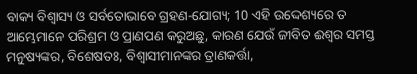ବାକ୍ୟ ବିଶ୍ଵାସ୍ୟ ଓ ସର୍ବତୋଭାବେ ଗ୍ରହଣ-ଯୋଗ୍ୟ; 10 ଏହି ଉଦ୍ଦେଶ୍ୟରେ ତ ଆମ୍ଭେମାନେ ପରିଶ୍ରମ ଓ ପ୍ରାଣପଣ କରୁଅଛୁ, କାରଣ ଯେଉଁ ଜୀବିତ ଈଶ୍ଵର ସମସ୍ତ ମନୁଷ୍ୟଙ୍କର, ବିଶେଷତଃ, ବିଶ୍ଵାସୀମାନଙ୍କର ତ୍ରାଣକର୍ତ୍ତା,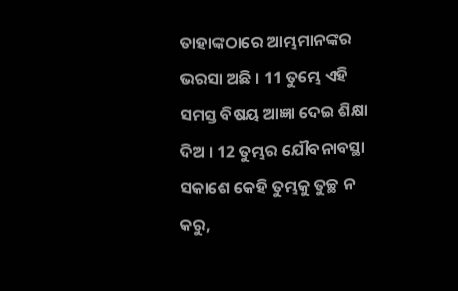ତାହାଙ୍କଠାରେ ଆମ୍ଭମାନଙ୍କର ଭରସା ଅଛି । 11 ତୁମ୍ଭେ ଏହି ସମସ୍ତ ବିଷୟ ଆଜ୍ଞା ଦେଇ ଶିକ୍ଷା ଦିଅ । 12 ତୁମ୍ଭର ଯୌବନାବସ୍ଥା ସକାଶେ କେହି ତୁମ୍ଭକୁ ତୁଚ୍ଛ ନ କରୁ,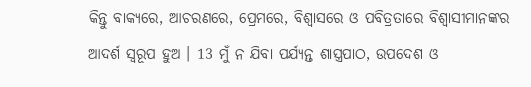କିନ୍ତୁ ବାକ୍ୟରେ, ଆଚରଣରେ, ପ୍ରେମରେ, ବିଶ୍ଵାସରେ ଓ ପବିତ୍ରତାରେ ବିଶ୍ଵାସୀମାନଙ୍କର ଆଦର୍ଶ ସ୍ଵରୂପ ହୁଅ । 13 ମୁଁ ନ ଯିବା ପର୍ଯ୍ୟନ୍ତ ଶାସ୍ତ୍ରପାଠ, ଉପଦେଶ ଓ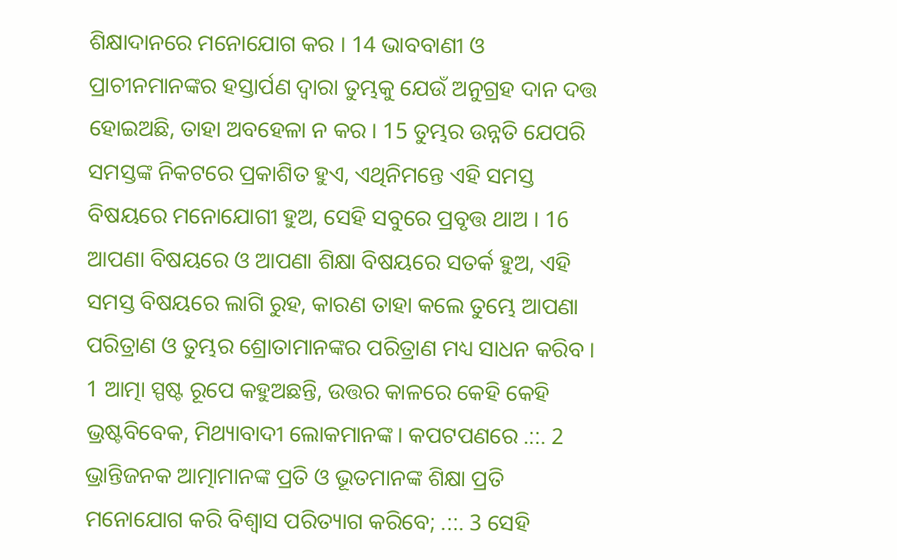ଶିକ୍ଷାଦାନରେ ମନୋଯୋଗ କର । 14 ଭାବବାଣୀ ଓ ପ୍ରାଚୀନମାନଙ୍କର ହସ୍ତାର୍ପଣ ଦ୍ଵାରା ତୁମ୍ଭକୁ ଯେଉଁ ଅନୁଗ୍ରହ ଦାନ ଦତ୍ତ ହୋଇଅଛି, ତାହା ଅବହେଳା ନ କର । 15 ତୁମ୍ଭର ଉନ୍ନତି ଯେପରି ସମସ୍ତଙ୍କ ନିକଟରେ ପ୍ରକାଶିତ ହୁଏ, ଏଥିନିମନ୍ତେ ଏହି ସମସ୍ତ ବିଷୟରେ ମନୋଯୋଗୀ ହୁଅ, ସେହି ସବୁରେ ପ୍ରବୃତ୍ତ ଥାଅ । 16 ଆପଣା ବିଷୟରେ ଓ ଆପଣା ଶିକ୍ଷା ବିଷୟରେ ସତର୍କ ହୁଅ, ଏହି ସମସ୍ତ ବିଷୟରେ ଲାଗି ରୁହ, କାରଣ ତାହା କଲେ ତୁମ୍ଭେ ଆପଣା ପରିତ୍ରାଣ ଓ ତୁମ୍ଭର ଶ୍ରୋତାମାନଙ୍କର ପରିତ୍ରାଣ ମଧ୍ୟ ସାଧନ କରିବ ।
1 ଆତ୍ମା ସ୍ପଷ୍ଟ ରୂପେ କହୁଅଛନ୍ତି, ଉତ୍ତର କାଳରେ କେହି କେହି ଭ୍ରଷ୍ଟବିବେକ, ମିଥ୍ୟାବାଦୀ ଲୋକମାନଙ୍କ। କପଟପଣରେ .::. 2 ଭ୍ରାନ୍ତିଜନକ ଆତ୍ମାମାନଙ୍କ ପ୍ରତି ଓ ଭୂତମାନଙ୍କ ଶିକ୍ଷା ପ୍ରତି ମନୋଯୋଗ କରି ବିଶ୍ଵାସ ପରିତ୍ୟାଗ କରିବେ; .::. 3 ସେହି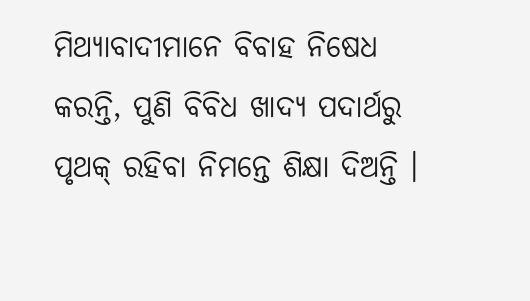ମିଥ୍ୟାବାଦୀମାନେ ବିବାହ ନିଷେଧ କରନ୍ତି, ପୁଣି ବିବିଧ ଖାଦ୍ୟ ପଦାର୍ଥରୁ ପୃଥକ୍ ରହିବା ନିମନ୍ତେ ଶିକ୍ଷା ଦିଅନ୍ତି ।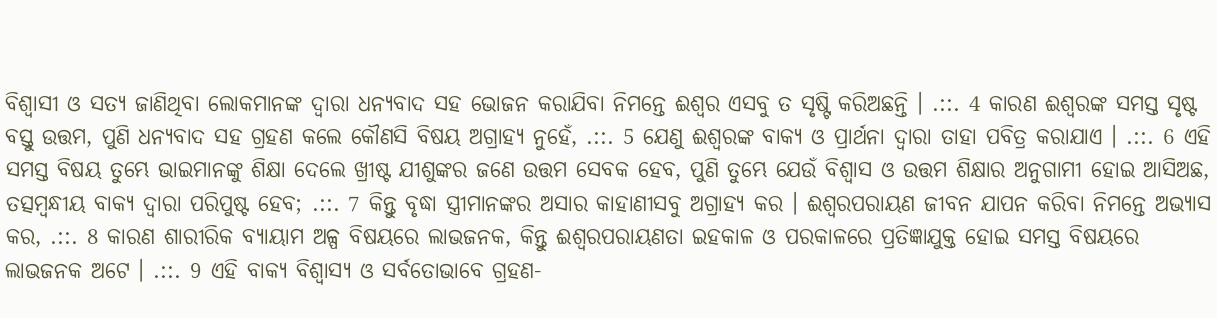ବିଶ୍ଵାସୀ ଓ ସତ୍ୟ ଜାଣିଥିବା ଲୋକମାନଙ୍କ ଦ୍ଵାରା ଧନ୍ୟବାଦ ସହ ଭୋଜନ କରାଯିବା ନିମନ୍ତେ ଈଶ୍ଵର ଏସବୁ ତ ସୃଷ୍ଟି କରିଅଛନ୍ତି । .::. 4 କାରଣ ଈଶ୍ଵରଙ୍କ ସମସ୍ତ ସୃଷ୍ଟ ବସ୍ତୁ ଉତ୍ତମ, ପୁଣି ଧନ୍ୟବାଦ ସହ ଗ୍ରହଣ କଲେ କୌଣସି ବିଷୟ ଅଗ୍ରାହ୍ୟ ନୁହେଁ, .::. 5 ଯେଣୁ ଈଶ୍ଵରଙ୍କ ବାକ୍ୟ ଓ ପ୍ରାର୍ଥନା ଦ୍ଵାରା ତାହା ପବିତ୍ର କରାଯାଏ । .::. 6 ଏହି ସମସ୍ତ ବିଷୟ ତୁମ୍ଭେ ଭାଇମାନଙ୍କୁ ଶିକ୍ଷା ଦେଲେ ଖ୍ରୀଷ୍ଟ ଯୀଶୁଙ୍କର ଜଣେ ଉତ୍ତମ ସେବକ ହେବ, ପୁଣି ତୁମ୍ଭେ ଯେଉଁ ବିଶ୍ଵାସ ଓ ଉତ୍ତମ ଶିକ୍ଷାର ଅନୁଗାମୀ ହୋଇ ଆସିଅଛ, ତତ୍ସମ୍ଵନ୍ଧୀୟ ବାକ୍ୟ ଦ୍ଵାରା ପରିପୁଷ୍ଟ ହେବ; .::. 7 କିନ୍ତୁ ବୃଦ୍ଧା ସ୍ତ୍ରୀମାନଙ୍କର ଅସାର କାହାଣୀସବୁ ଅଗ୍ରାହ୍ୟ କର । ଈଶ୍ଵରପରାୟଣ ଜୀବନ ଯାପନ କରିବା ନିମନ୍ତେ ଅଭ୍ୟାସ କର, .::. 8 କାରଣ ଶାରୀରିକ ବ୍ୟାୟାମ ଅଳ୍ପ ବିଷୟରେ ଲାଭଜନକ, କିନ୍ତୁ ଈଶ୍ଵରପରାୟଣତା ଇହକାଳ ଓ ପରକାଳରେ ପ୍ରତିଜ୍ଞାଯୁକ୍ତ ହୋଇ ସମସ୍ତ ବିଷୟରେ ଲାଭଜନକ ଅଟେ । .::. 9 ଏହି ବାକ୍ୟ ବିଶ୍ଵାସ୍ୟ ଓ ସର୍ବତୋଭାବେ ଗ୍ରହଣ-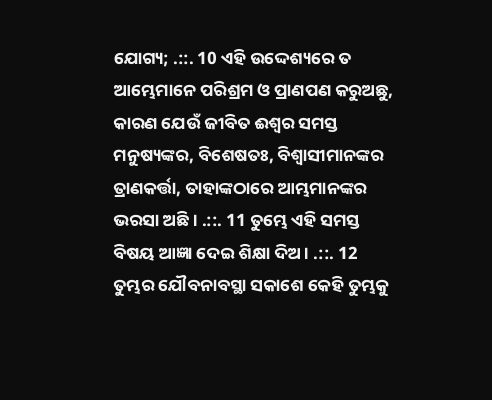ଯୋଗ୍ୟ; .::. 10 ଏହି ଉଦ୍ଦେଶ୍ୟରେ ତ ଆମ୍ଭେମାନେ ପରିଶ୍ରମ ଓ ପ୍ରାଣପଣ କରୁଅଛୁ, କାରଣ ଯେଉଁ ଜୀବିତ ଈଶ୍ଵର ସମସ୍ତ ମନୁଷ୍ୟଙ୍କର, ବିଶେଷତଃ, ବିଶ୍ଵାସୀମାନଙ୍କର ତ୍ରାଣକର୍ତ୍ତା, ତାହାଙ୍କଠାରେ ଆମ୍ଭମାନଙ୍କର ଭରସା ଅଛି । .::. 11 ତୁମ୍ଭେ ଏହି ସମସ୍ତ ବିଷୟ ଆଜ୍ଞା ଦେଇ ଶିକ୍ଷା ଦିଅ । .::. 12 ତୁମ୍ଭର ଯୌବନାବସ୍ଥା ସକାଶେ କେହି ତୁମ୍ଭକୁ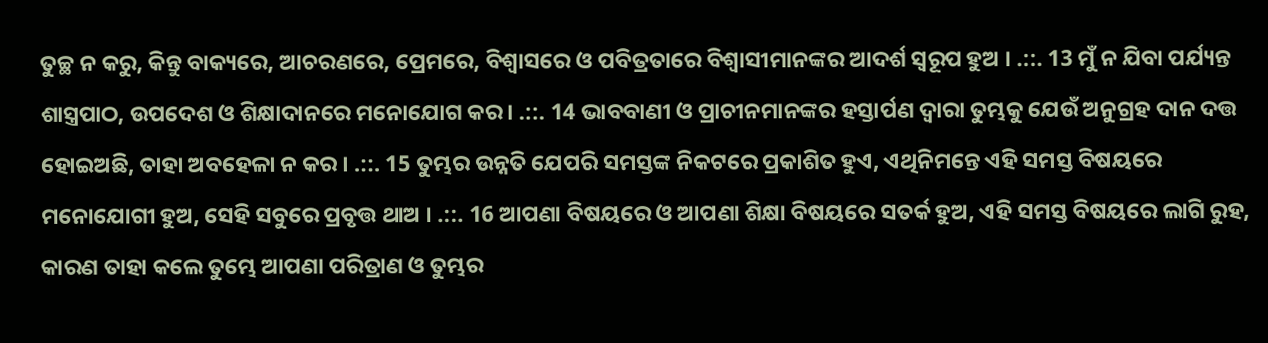ତୁଚ୍ଛ ନ କରୁ, କିନ୍ତୁ ବାକ୍ୟରେ, ଆଚରଣରେ, ପ୍ରେମରେ, ବିଶ୍ଵାସରେ ଓ ପବିତ୍ରତାରେ ବିଶ୍ଵାସୀମାନଙ୍କର ଆଦର୍ଶ ସ୍ଵରୂପ ହୁଅ । .::. 13 ମୁଁ ନ ଯିବା ପର୍ଯ୍ୟନ୍ତ ଶାସ୍ତ୍ରପାଠ, ଉପଦେଶ ଓ ଶିକ୍ଷାଦାନରେ ମନୋଯୋଗ କର । .::. 14 ଭାବବାଣୀ ଓ ପ୍ରାଚୀନମାନଙ୍କର ହସ୍ତାର୍ପଣ ଦ୍ଵାରା ତୁମ୍ଭକୁ ଯେଉଁ ଅନୁଗ୍ରହ ଦାନ ଦତ୍ତ ହୋଇଅଛି, ତାହା ଅବହେଳା ନ କର । .::. 15 ତୁମ୍ଭର ଉନ୍ନତି ଯେପରି ସମସ୍ତଙ୍କ ନିକଟରେ ପ୍ରକାଶିତ ହୁଏ, ଏଥିନିମନ୍ତେ ଏହି ସମସ୍ତ ବିଷୟରେ ମନୋଯୋଗୀ ହୁଅ, ସେହି ସବୁରେ ପ୍ରବୃତ୍ତ ଥାଅ । .::. 16 ଆପଣା ବିଷୟରେ ଓ ଆପଣା ଶିକ୍ଷା ବିଷୟରେ ସତର୍କ ହୁଅ, ଏହି ସମସ୍ତ ବିଷୟରେ ଲାଗି ରୁହ, କାରଣ ତାହା କଲେ ତୁମ୍ଭେ ଆପଣା ପରିତ୍ରାଣ ଓ ତୁମ୍ଭର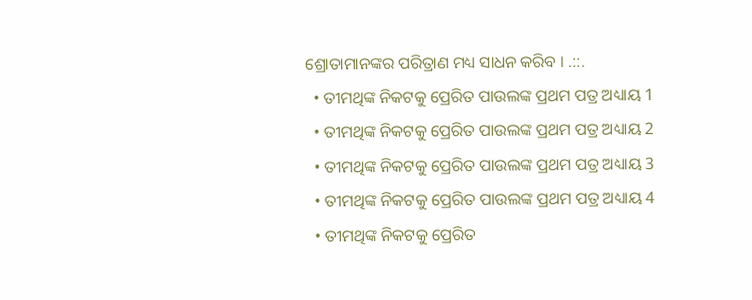ଶ୍ରୋତାମାନଙ୍କର ପରିତ୍ରାଣ ମଧ୍ୟ ସାଧନ କରିବ । .::.
  • ତୀମଥିଙ୍କ ନିକଟକୁ ପ୍ରେରିତ ପାଉଲଙ୍କ ପ୍ରଥମ ପତ୍ର ଅଧ୍ୟାୟ 1
  • ତୀମଥିଙ୍କ ନିକଟକୁ ପ୍ରେରିତ ପାଉଲଙ୍କ ପ୍ରଥମ ପତ୍ର ଅଧ୍ୟାୟ 2
  • ତୀମଥିଙ୍କ ନିକଟକୁ ପ୍ରେରିତ ପାଉଲଙ୍କ ପ୍ରଥମ ପତ୍ର ଅଧ୍ୟାୟ 3
  • ତୀମଥିଙ୍କ ନିକଟକୁ ପ୍ରେରିତ ପାଉଲଙ୍କ ପ୍ରଥମ ପତ୍ର ଅଧ୍ୟାୟ 4
  • ତୀମଥିଙ୍କ ନିକଟକୁ ପ୍ରେରିତ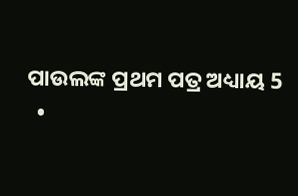ପାଉଲଙ୍କ ପ୍ରଥମ ପତ୍ର ଅଧ୍ୟାୟ 5
  •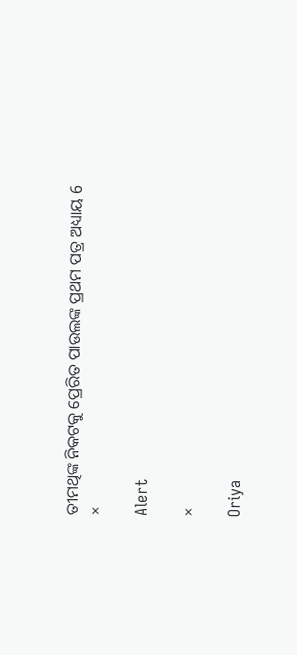ତୀମଥିଙ୍କ ନିକଟକୁ ପ୍ରେରିତ ପାଉଲଙ୍କ ପ୍ରଥମ ପତ୍ର ଅଧ୍ୟାୟ 6
×

Alert

×

Oriya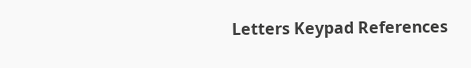Letters Keypad References